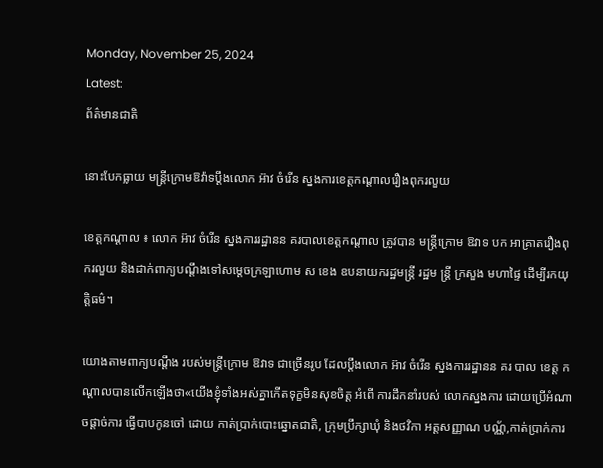Monday, November 25, 2024
Latest:
ព័ត៌មានជាតិ

នោះបែកធ្លាយ មន្ត្រីក្រោមឱវ៉ាទប្ដឹងលោក អ៊ាវ ចំរើន ស្នងការខេត្តកណ្ដាលរឿងពុករលួយ

ខេត្តកណ្ដាល ៖ លោក អ៊ាវ ចំរើន ស្នងការរដ្ឋានន គរបាលខេត្តកណ្ដាល ត្រូវបាន មន្ត្រីក្រោម ឱវាទ បក អាគ្រាតរឿងពុករលួយ និងដាក់ពាក្យបណ្តឹងទៅសម្តេចក្រឡាហោម ស ខេង ឧបនាយករដ្ឋមន្ត្រី រដ្ឋម ន្ត្រី ក្រសួង មហាផ្ទៃ ដើម្បីរកយុត្តិធម៌។

យោងតាមពាក្យបណ្តឹង របស់មន្ត្រីក្រោម ឱវាទ ជាច្រើនរូប ដែលប្តឹងលោក អ៊ាវ ចំរើន ស្នងការរដ្ឋានន គរ បាល ខេត្ត កណ្ដាលបានលើកឡើងថា«យើងខ្ញុំទាំងអស់គ្នាកើតទុក្ខមិនសុខចិត្ត អំពើ ការដឹកនាំរបស់ លោកស្នងការ ដោយប្រើអំណាចផ្តាច់ការ ធ្វើបាបកូនចៅ ដោយ កាត់ប្រាក់បោះឆ្នោតជាតិ, ក្រុមប្រឹក្សាឃុំ និងថវិកា អត្តសញ្ញាណ បណ្ណ័,កាត់ប្រាក់ការ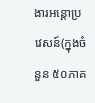ងារអន្តោប្រវេសន៍(ក្នុងចំនួន ៥០ភាគ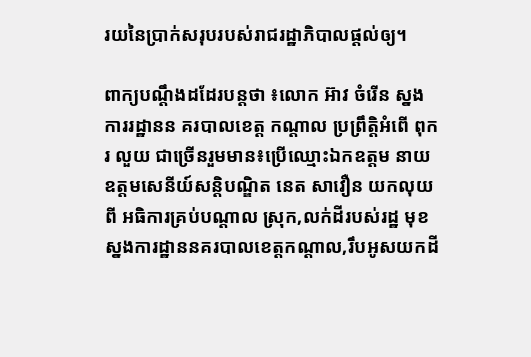រយនៃប្រាក់សរុបរបស់រាជរដ្ឋាភិបាលផ្តល់ឲ្យ។

ពាក្យបណ្តឹងដដែរបន្តថា ៖លោក អ៊ាវ ចំរើន ស្នងការរដ្ឋានន គរបាលខេត្ត កណ្ដាល ប្រព្រឹត្តិអំពើ ពុករ លួយ ជាច្រើនរួមមាន៖ប្រើឈ្មោះឯកឧត្តម នាយឧត្តមសេនីយ៍សន្តិបណ្ឌិត នេត សាវឿន យកលុយ ពី អធិការគ្រប់បណ្តាល ស្រុក,លក់ដីរបស់រដ្ឋ មុខស្នងការដ្ឋាននគរបាលខេត្តកណ្តាល,រឹបអូសយកដី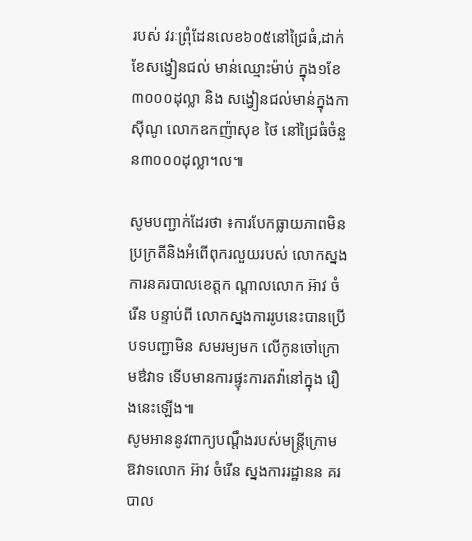របស់ វរៈព្រុំដែនលេខ៦០៥នៅជ្រៃធំ,ដាក់ខែសង្វៀនជល់ មាន់ឈ្មោះម៉ាប់ ក្នុង១ខែ៣០០០ដុល្លា និង សង្វៀនជល់មាន់ក្នុងកាស៊ីណូ លោកឧកញ៉ាសុខ ថៃ នៅជ្រៃធំចំនួន៣០០០ដុល្លា។ល៕

សូមបញ្ជាក់ដែរថា ៖ការបែកធ្លាយភាពមិនប្រក្រតីនិងអំពើពុករលួយរបស់ លោកស្នង ការនគរបាលខេត្តក ណ្ដាលលោក អ៊ាវ ចំរើន បន្ទាប់ពី លោកស្នងការរូបនេះបានប្រើបទបញ្ជាមិន សមរម្យមក លើកូនចៅក្រោមឳវាទ ទើបមានការផ្ទុះការតវ៉ានៅក្នុង រឿងនេះឡើង៕
សូមអាននូវពាក្យបណ្តឹងរបស់មន្ត្រីក្រោមឱវាទលោក អ៊ាវ ចំរើន ស្នងការរដ្ឋានន គរ បាល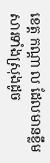ខេត្ត កណ្ដា ល ដែលមានខ្លឹមសារទាំងស្រុងដូច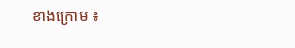ខាងក្រោម ៖